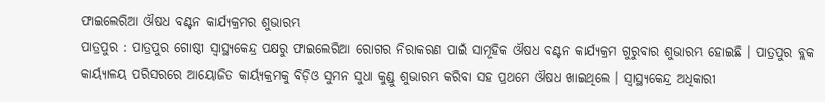ଫାଇଲେରିଆ ଔଷଧ ବଣ୍ଟନ କାର୍ଯ୍ୟକ୍ରମର ଶୁଭାରମ୍ଭ
ପାତ୍ରପୁର : ପାତ୍ରପୁର ଗୋଷ୍ଠୀ ସ୍ୱାସ୍ଥ୍ୟକେନ୍ଦ୍ର ପକ୍ଷରୁ ଫାଇଲେରିଆ ରୋଗର ନିରାକରଣ ପାଇଁ ସାମୂହିକ ଔଷଧ ବଣ୍ଟନ କାର୍ଯ୍ୟକ୍ରମ ଗୁରୁବାର ଶୁଭାରମ୍ଭ ହୋଇଛି । ପାତ୍ରପୁର ବ୍ଲକ କାର୍ୟ୍ୟାଳୟ ପରିସରରେ ଆୟୋଜିତ କାର୍ୟ୍ୟକ୍ରମକୁ ବିଡ଼ିଓ ସୁମନ ସୁଧା କୁଣ୍ଡୁ ଶୁଭାରମ୍ଭ କରିବା ସହ ପ୍ରଥମେ ଔଷଧ ଖାଇଥିଲେ । ସ୍ୱାସ୍ଥ୍ୟକେନ୍ଦ୍ର ଅଧିକାରୀ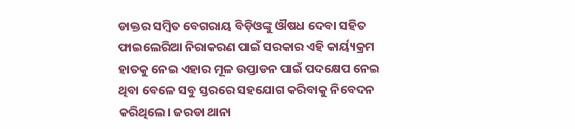ଡାକ୍ତର ସମ୍ବିତ ବେଗରାୟ ବିଡ଼ିଓଙ୍କୁ ଔଷଧ ଦେବା ସହିତ ଫାଇଲେରିଆ ନିରାକରଣ ପାଇଁ ସରକାର ଏହି କାର୍ୟ୍ୟକ୍ରମ ହାତକୁ ନେଇ ଏହାର ମୂଳ ଉପ୍ତାଡନ ପାଇଁ ପଦକ୍ଷେପ ନେଇ ଥିବା ବେଳେ ସବୁ ସ୍ତରରେ ସହଯୋଗ କରିବାକୁ ନିବେଦନ କରିଥିଲେ। ଜରଡା ଥାନା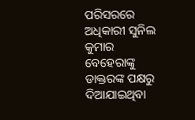ପରିସରରେ ଅଧିକାରୀ ସୁନିଲ କୁମାର ବେହେରାଙ୍କୁ ଡାକ୍ତରଙ୍କ ପକ୍ଷରୁ ଦିଆଯାଇଥିବା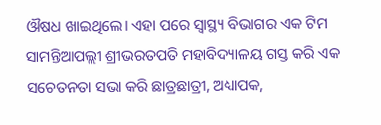ଔଷଧ ଖାଇଥିଲେ। ଏହା ପରେ ସ୍ୱାସ୍ଥ୍ୟ ବିଭାଗର ଏକ ଟିମ ସାମନ୍ତିଆପଲ୍ଲୀ ଶ୍ରୀଭରତପତି ମହାବିଦ୍ୟାଳୟ ଗସ୍ତ କରି ଏକ ସଚେତନତା ସଭା କରି ଛାତ୍ରଛାତ୍ରୀ, ଅଧ୍ୟାପକ,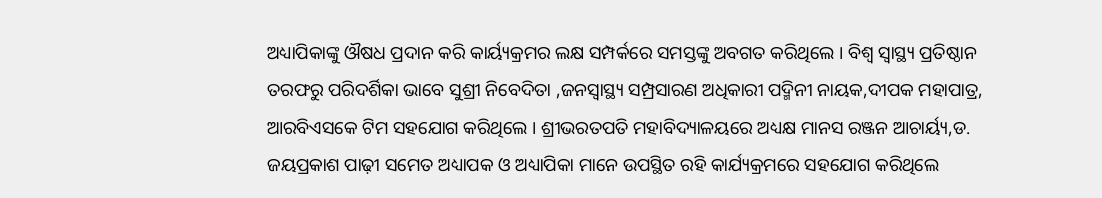ଅଧ୍ୟାପିକାଙ୍କୁ ଔଷଧ ପ୍ରଦାନ କରି କାର୍ୟ୍ୟକ୍ରମର ଲକ୍ଷ ସମ୍ପର୍କରେ ସମସ୍ତଙ୍କୁ ଅବଗତ କରିଥିଲେ । ବିଶ୍ୱ ସ୍ୱାସ୍ଥ୍ୟ ପ୍ରତିଷ୍ଠାନ ତରଫରୁ ପରିଦର୍ଶିକା ଭାବେ ସୁଶ୍ରୀ ନିବେଦିତା ,ଜନସ୍ୱାସ୍ଥ୍ୟ ସମ୍ପ୍ରସାରଣ ଅଧିକାରୀ ପଦ୍ମିନୀ ନାୟକ,ଦୀପକ ମହାପାତ୍ର, ଆରବିଏସକେ ଟିମ ସହଯୋଗ କରିଥିଲେ । ଶ୍ରୀଭରତପତି ମହାବିଦ୍ୟାଳୟରେ ଅଧ୍ୟକ୍ଷ ମାନସ ରଞ୍ଜନ ଆଚାର୍ୟ୍ୟ,ଡ. ଜୟପ୍ରକାଶ ପାଢ଼ୀ ସମେତ ଅଧ୍ୟାପକ ଓ ଅଧ୍ୟାପିକା ମାନେ ଉପସ୍ଥିତ ରହି କାର୍ଯ୍ୟକ୍ରମରେ ସହଯୋଗ କରିଥିଲେ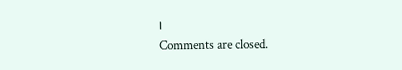।
Comments are closed.